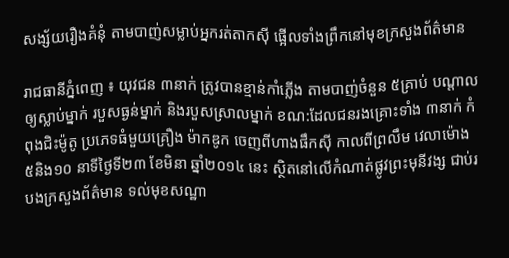សង្ស័យរឿងគំនុំ តាមបាញ់សម្លាប់អ្នករត់តាកស៊ី ផ្អើលទាំងព្រឹកនៅមុខក្រសួងព័ត៌មាន

រាជធានីភ្នំពេញ ៖ យុវជន ៣នាក់ ត្រូវបានខ្មាន់កាំភ្លើង តាមបាញ់ចំនួន ៥គ្រាប់ បណ្តាលឲ្យស្លាប់ម្នាក់ របួសធ្ងន់ម្នាក់ និងរបួសស្រាលម្នាក់ ខណ:ដែលជនរងគ្រោះទាំង ៣នាក់ កំពុងជិះម៉ូតូ ប្រភេទធំមួយគ្រឿង ម៉ាកឌូក ចេញពីហាងផឹកស៊ី កាលពីព្រលឹម វេលាម៉ោង ៥និង១០ នាទីថ្ងៃទី២៣ ខែមិនា ឆ្នាំ២០១៤ នេះ ស្ថិតនៅលើកំណាត់ផ្លូវព្រះមុនីវង្ស ជាប់របងក្រសួងព័ត៌មាន ទល់មុខសណ្ឋា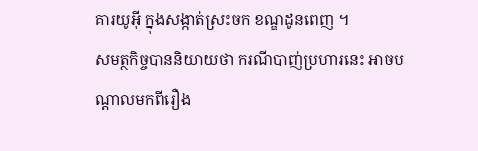គារយូអ៊ី ក្នុងសង្កាត់ស្រះចក ខណ្ឌដូនពេញ ។
សមត្ថកិច្ចបាននិយាយថា ករណីបាញ់ប្រហារនេះ អាចបណ្តាលមកពីរឿង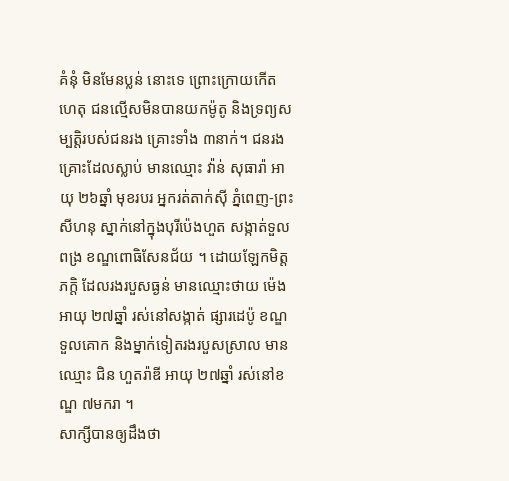គំនុំ មិនមែនប្លន់ នោះទេ ព្រោះក្រោយកើតហេតុ ជនល្មើសមិនបានយកម៉ូតូ និងទ្រព្យសម្បត្តិរបស់ជនរង គ្រោះទាំង ៣នាក់។ ជនរងគ្រោះដែលស្លាប់ មានឈ្មោះ វ៉ាន់ សុធារ៉ា អាយុ ២៦ឆ្នាំ មុខរបរ អ្នករត់តាក់ស៊ី ភ្នំពេញ-ព្រះសីហនុ ស្នាក់នៅក្នុងបុរីប៉េងហួត សង្កាត់ទួលពង្រ ខណ្ឌពោធិសែនជ័យ ។ ដោយឡែកមិត្តភក្តិ ដែលរងរបួសធ្ងន់ មានឈ្មោះថាយ ម៉េង អាយុ ២៧ឆ្នាំ រស់នៅសង្កាត់ ផ្សារដេប៉ូ ខណ្ឌទួលគោក និងម្នាក់ទៀតរងរបួសស្រាល មានឈ្មោះ ជិន ហួតរ៉ាឌី អាយុ ២៧ឆ្នាំ រស់នៅខណ្ឌ ៧មករា ។
សាក្សីបានឲ្យដឹងថា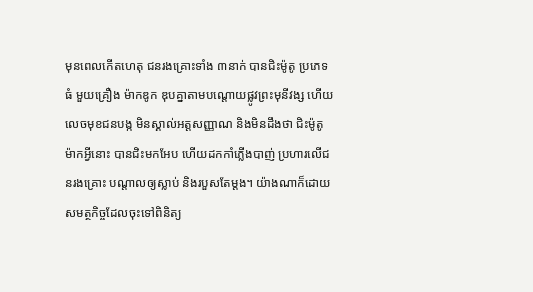មុនពេលកើតហេតុ ជនរងគ្រោះទាំង ៣នាក់ បានជិះម៉ូតូ ប្រភេទធំ មួយគ្រឿង ម៉ាកឌូក ឌុបគ្នាតាមបណ្តោយផ្លូវព្រះមុនីវង្ស ហើយលេចមុខជនបង្ក មិនស្គាល់អត្តសញ្ញាណ និងមិនដឹងថា ជិះម៉ូតូម៉ាកអ្វីនោះ បានជិះមកអែប ហើយដកកាំភ្លើងបាញ់ ប្រហារលើជនរងគ្រោះ បណ្តាលឲ្យស្លាប់ និងរបួសតែម្តង។ យ៉ាងណាក៏ដោយ សមត្ថកិច្ចដែលចុះទៅពិនិត្យ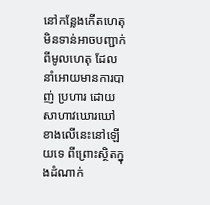នៅកន្លែងកើតហេតុ មិនទាន់អាចបញ្ជាក់ពីមូលហេតុ ដែលនាំអោយមានការបាញ់ ប្រហារ ដោយសាហាវឃោរឃៅ ខាងលើនេះនៅឡើយទេ ពីព្រោះស្ថិតក្នុងដំណាក់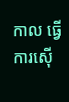កាល ធ្វើការស៊ើ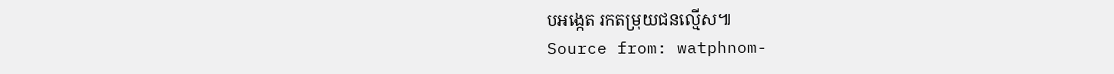បអង្កេត រកតម្រុយជនល្មើស៕
Source from: watphnom-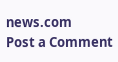news.com
Post a Comment